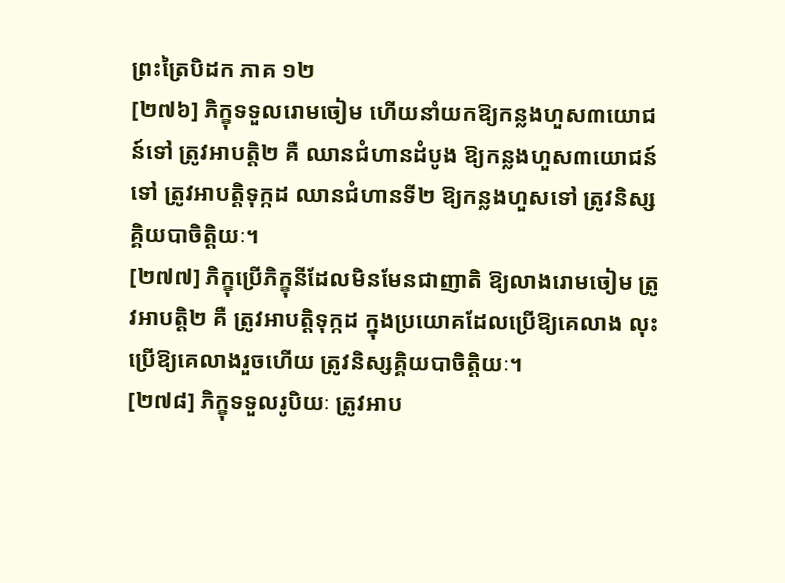ព្រះត្រៃបិដក ភាគ ១២
[២៧៦] ភិក្ខុទទួលរោមចៀម ហើយនាំយកឱ្យកន្លងហួស៣យោជន៍ទៅ ត្រូវអាបត្ដិ២ គឺ ឈានជំហានដំបូង ឱ្យកន្លងហួស៣យោជន៍ទៅ ត្រូវអាបត្ដិទុក្កដ ឈានជំហានទី២ ឱ្យកន្លងហួសទៅ ត្រូវនិស្សគ្គិយបាចិត្ដិយៈ។
[២៧៧] ភិក្ខុប្រើភិក្ខុនីដែលមិនមែនជាញាតិ ឱ្យលាងរោមចៀម ត្រូវអាបត្ដិ២ គឺ ត្រូវអាបត្ដិទុក្កដ ក្នុងប្រយោគដែលប្រើឱ្យគេលាង លុះប្រើឱ្យគេលាងរួចហើយ ត្រូវនិស្សគ្គិយបាចិត្ដិយៈ។
[២៧៨] ភិក្ខុទទួលរូបិយៈ ត្រូវអាប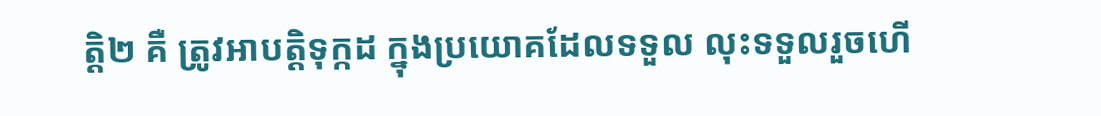ត្ដិ២ គឺ ត្រូវអាបត្ដិទុក្កដ ក្នុងប្រយោគដែលទទួល លុះទទួលរួចហើ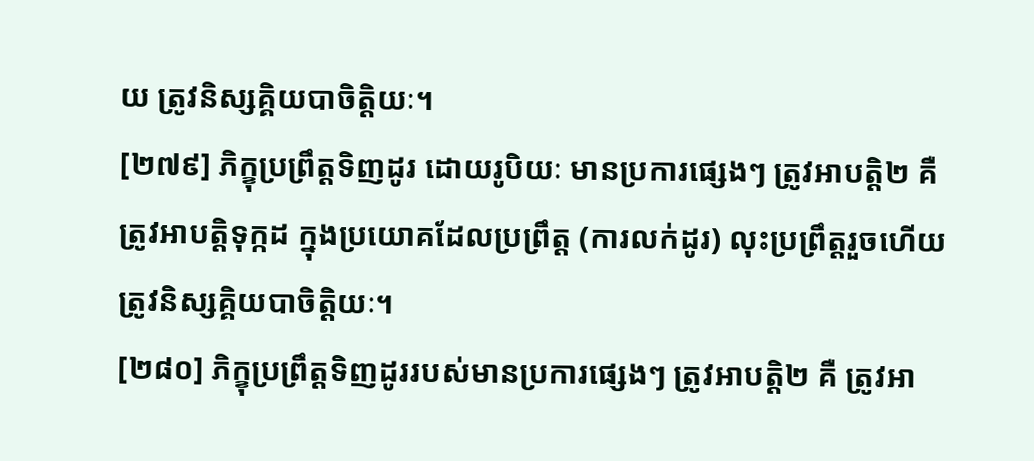យ ត្រូវនិស្សគ្គិយបាចិត្ដិយៈ។
[២៧៩] ភិក្ខុប្រព្រឹត្ដទិញដូរ ដោយរូបិយៈ មានប្រការផ្សេងៗ ត្រូវអាបត្ដិ២ គឺ ត្រូវអាបត្ដិទុក្កដ ក្នុងប្រយោគដែលប្រព្រឹត្ដ (ការលក់ដូរ) លុះប្រព្រឹត្ដរួចហើយ ត្រូវនិស្សគ្គិយបាចិត្ដិយៈ។
[២៨០] ភិក្ខុប្រព្រឹត្ដទិញដូររបស់មានប្រការផ្សេងៗ ត្រូវអាបត្ដិ២ គឺ ត្រូវអា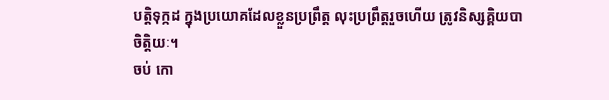បត្ដិទុក្កដ ក្នុងប្រយោគដែលខ្លួនប្រព្រឹត្ដ លុះប្រព្រឹត្ដរួចហើយ ត្រូវនិស្សគ្គិយបាចិត្ដិយៈ។
ចប់ កោ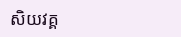សិយវគ្គ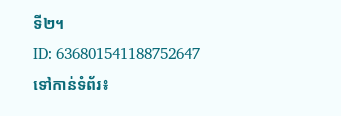ទី២។
ID: 636801541188752647
ទៅកាន់ទំព័រ៖